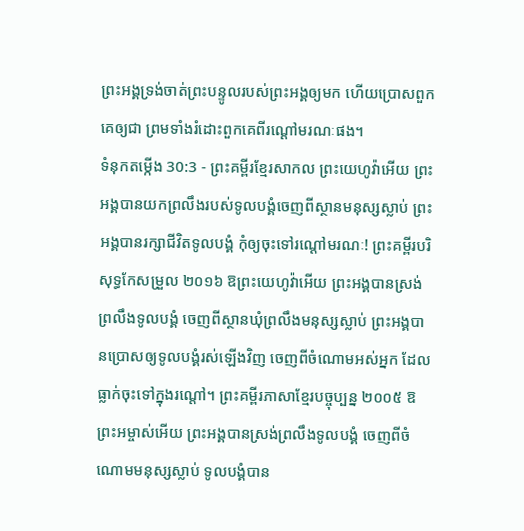ព្រះអង្គទ្រង់ចាត់ព្រះបន្ទូលរបស់ព្រះអង្គឲ្យមក ហើយប្រោសពួកគេឲ្យជា ព្រមទាំងរំដោះពួកគេពីរណ្ដៅមរណៈផង។
ទំនុកតម្កើង 30:3 - ព្រះគម្ពីរខ្មែរសាកល ព្រះយេហូវ៉ាអើយ ព្រះអង្គបានយកព្រលឹងរបស់ទូលបង្គំចេញពីស្ថានមនុស្សស្លាប់ ព្រះអង្គបានរក្សាជីវិតទូលបង្គំ កុំឲ្យចុះទៅរណ្ដៅមរណៈ! ព្រះគម្ពីរបរិសុទ្ធកែសម្រួល ២០១៦ ឱព្រះយេហូវ៉ាអើយ ព្រះអង្គបានស្រង់ព្រលឹងទូលបង្គំ ចេញពីស្ថានឃុំព្រលឹងមនុស្សស្លាប់ ព្រះអង្គបានប្រោសឲ្យទូលបង្គំរស់ឡើងវិញ ចេញពីចំណោមអស់អ្នក ដែលធ្លាក់ចុះទៅក្នុងរណ្តៅ។ ព្រះគម្ពីរភាសាខ្មែរបច្ចុប្បន្ន ២០០៥ ឱព្រះអម្ចាស់អើយ ព្រះអង្គបានស្រង់ព្រលឹងទូលបង្គំ ចេញពីចំណោមមនុស្សស្លាប់ ទូលបង្គំបាន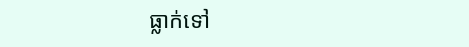ធ្លាក់ទៅ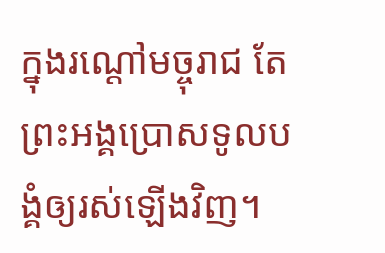ក្នុងរណ្ដៅមច្ចុរាជ តែព្រះអង្គប្រោសទូលបង្គំឲ្យរស់ឡើងវិញ។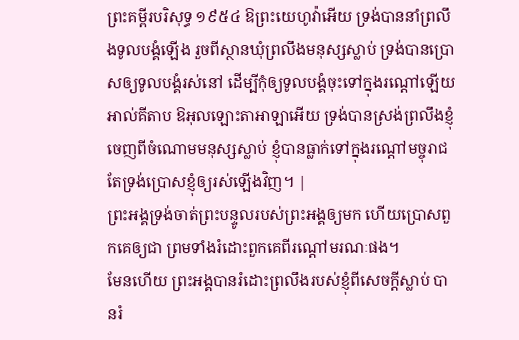ព្រះគម្ពីរបរិសុទ្ធ ១៩៥៤ ឱព្រះយេហូវ៉ាអើយ ទ្រង់បាននាំព្រលឹងទូលបង្គំឡើង រួចពីស្ថានឃុំព្រលឹងមនុស្សស្លាប់ ទ្រង់បានប្រោសឲ្យទូលបង្គំរស់នៅ ដើម្បីកុំឲ្យទូលបង្គំចុះទៅក្នុងរណ្តៅឡើយ អាល់គីតាប ឱអុលឡោះតាអាឡាអើយ ទ្រង់បានស្រង់ព្រលឹងខ្ញុំ ចេញពីចំណោមមនុស្សស្លាប់ ខ្ញុំបានធ្លាក់ទៅក្នុងរណ្ដៅមច្ចុរាជ តែទ្រង់ប្រោសខ្ញុំឲ្យរស់ឡើងវិញ។ |
ព្រះអង្គទ្រង់ចាត់ព្រះបន្ទូលរបស់ព្រះអង្គឲ្យមក ហើយប្រោសពួកគេឲ្យជា ព្រមទាំងរំដោះពួកគេពីរណ្ដៅមរណៈផង។
មែនហើយ ព្រះអង្គបានរំដោះព្រលឹងរបស់ខ្ញុំពីសេចក្ដីស្លាប់ បានរំ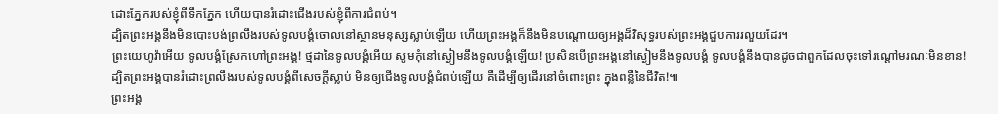ដោះភ្នែករបស់ខ្ញុំពីទឹកភ្នែក ហើយបានរំដោះជើងរបស់ខ្ញុំពីការជំពប់។
ដ្បិតព្រះអង្គនឹងមិនបោះបង់ព្រលឹងរបស់ទូលបង្គំចោលនៅស្ថានមនុស្សស្លាប់ឡើយ ហើយព្រះអង្គក៏នឹងមិនបណ្ដោយឲ្យអង្គដ៏វិសុទ្ធរបស់ព្រះអង្គជួបការរលួយដែរ។
ព្រះយេហូវ៉ាអើយ ទូលបង្គំស្រែកហៅព្រះអង្គ! ថ្មដានៃទូលបង្គំអើយ សូមកុំនៅស្ងៀមនឹងទូលបង្គំឡើយ! ប្រសិនបើព្រះអង្គនៅស្ងៀមនឹងទូលបង្គំ ទូលបង្គំនឹងបានដូចជាពួកដែលចុះទៅរណ្ដៅមរណៈមិនខាន!
ដ្បិតព្រះអង្គបានរំដោះព្រលឹងរបស់ទូលបង្គំពីសេចក្ដីស្លាប់ មិនឲ្យជើងទូលបង្គំជំពប់ឡើយ គឺដើម្បីឲ្យដើរនៅចំពោះព្រះ ក្នុងពន្លឺនៃជីវិត!៕
ព្រះអង្គ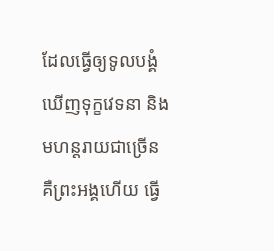ដែលធ្វើឲ្យទូលបង្គំឃើញទុក្ខវេទនា និងមហន្តរាយជាច្រើន គឺព្រះអង្គហើយ ធ្វើ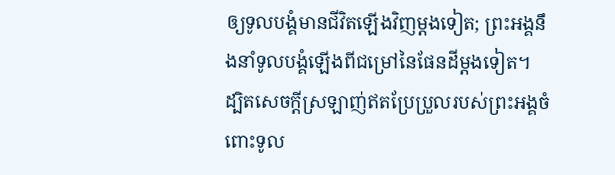ឲ្យទូលបង្គំមានជីវិតឡើងវិញម្ដងទៀត; ព្រះអង្គនឹងនាំទូលបង្គំឡើងពីជម្រៅនៃផែនដីម្ដងទៀត។
ដ្បិតសេចក្ដីស្រឡាញ់ឥតប្រែប្រួលរបស់ព្រះអង្គចំពោះទូល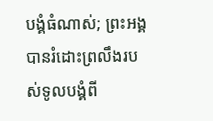បង្គំធំណាស់; ព្រះអង្គបានរំដោះព្រលឹងរបស់ទូលបង្គំពី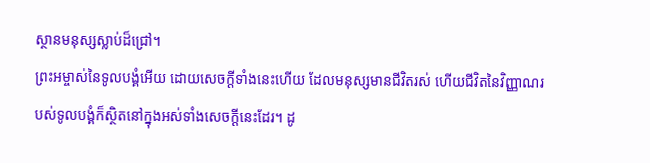ស្ថានមនុស្សស្លាប់ដ៏ជ្រៅ។
ព្រះអម្ចាស់នៃទូលបង្គំអើយ ដោយសេចក្ដីទាំងនេះហើយ ដែលមនុស្សមានជីវិតរស់ ហើយជីវិតនៃវិញ្ញាណរបស់ទូលបង្គំក៏ស្ថិតនៅក្នុងអស់ទាំងសេចក្ដីនេះដែរ។ ដូ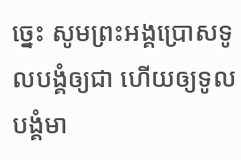ច្នេះ សូមព្រះអង្គប្រោសទូលបង្គំឲ្យជា ហើយឲ្យទូលបង្គំមា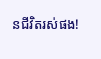នជីវិតរស់ផង!